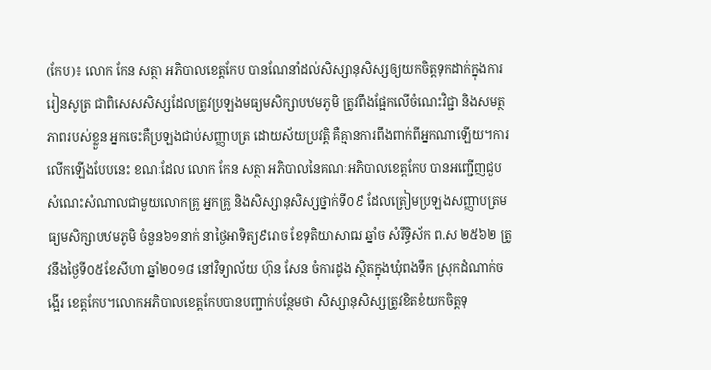(កែប)៖ លោក កែន សត្ថា អភិបាលខេត្តកែប បានណែនាំដល់សិស្សានុសិស្សឲ្យយកចិត្តទុកដាក់ក្នុងការរៀនសូត្រ ជាពិសេសសិស្សដែលត្រូវប្រឡងមធ្យមសិក្សាបឋមភូមិ ត្រូវពឹងផ្អែកលើចំណេះវិជ្ជា និងសមត្ថភាពរបស់ខ្លួន អ្នកចេះគឺប្រឡងជាប់សញ្ញាបត្រ ដោយស័យប្រវត្តិ គឺគ្មានការពឹងពាក់ពីអ្នកណាឡើយ។ការលើកឡើងបែបនេះ ខណៈដែល លោក កែន សត្ថា អភិបាលនៃគណៈអភិបាលខេត្តកែប បានអញ្ជើញជួបសំណេះសំណាលជាមួយលោកគ្រូ អ្នកគ្រូ និងសិស្សានុសិស្សថ្នាក់ទី០៩ ដែលត្រៀមប្រឡងសញ្ញាបត្រមធ្យមសិក្សាបឋមភូមិ ចំនួន៦១នាក់ នាថ្ងៃអាទិត្យ៩រោច ខែទុតិយាសាឍ ឆ្នាំច សំរឹទ្ធិស័ក ព.ស ២៥៦២ ត្រូវនឹងថ្ងៃទី០៥ខែសីហា ឆ្នាំ២០១៨ នៅវិទ្យាល័យ ហ៊ុន សែន ចំការដូង ស្ថិតក្នុងឃុំពងទឹក ស្រុកដំណាក់ចង្អើរ ខេត្តកែប។លោកអភិបាលខេត្តកែបបានបញ្ជាក់បន្ថែមថា សិស្សានុសិស្សត្រូវខិតខំយកចិត្តទុ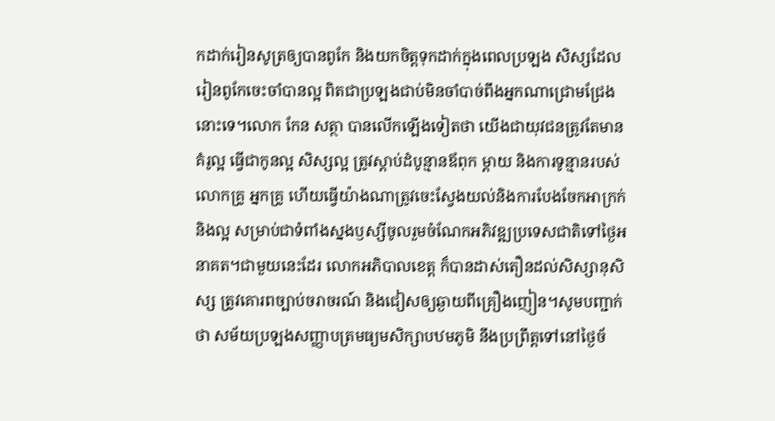កដាក់រៀនសូត្រឲ្យបានពូកែ និងយកចិត្តទុកដាក់ក្នុងពេលប្រឡង សិស្សដែលរៀនពូកែចេះចាំបានល្អ ពិតជាប្រឡងជាប់មិនចាំបាច់ពឹងអ្នកណាជ្រោមជ្រែងនោះទេ។លោក កែន សត្ថា បានលើកឡើងទៀតថា យើងជាយុវជនត្រូវតែមានគំរូល្អ ធ្វើជាកូនល្អ សិស្សល្អ ត្រូវស្តាប់ដំបូន្មានឪពុក ម្តាយ និងការទូន្មានរបស់លោកគ្រូ អ្នកគ្រូ ហើយធ្វើយ៉ាងណាត្រូវចេះស្វែងយល់និងការបែងចែកអាក្រក់និងល្អ សម្រាប់ជាទំពាំងស្នងឫស្សីចូលរួមចំណែកអភិវឌ្ឍប្រទេសជាតិទៅថ្ងៃអនាគត។ជាមួយនេះដែរ លោកអភិបាលខេត្ត ក៏បានដាស់តឿនដល់សិស្សានុសិស្ស ត្រូវគោរពច្បាប់ចរាចរណ៍ និងជៀសឲ្យឆ្ងាយពីគ្រឿងញៀន។សូមបញ្ជាក់ថា សម័យប្រឡងសញ្ញាបត្រមធ្យមសិក្សាបឋមភូមិ នឹងប្រព្រឹត្តទៅនៅថ្ងៃច័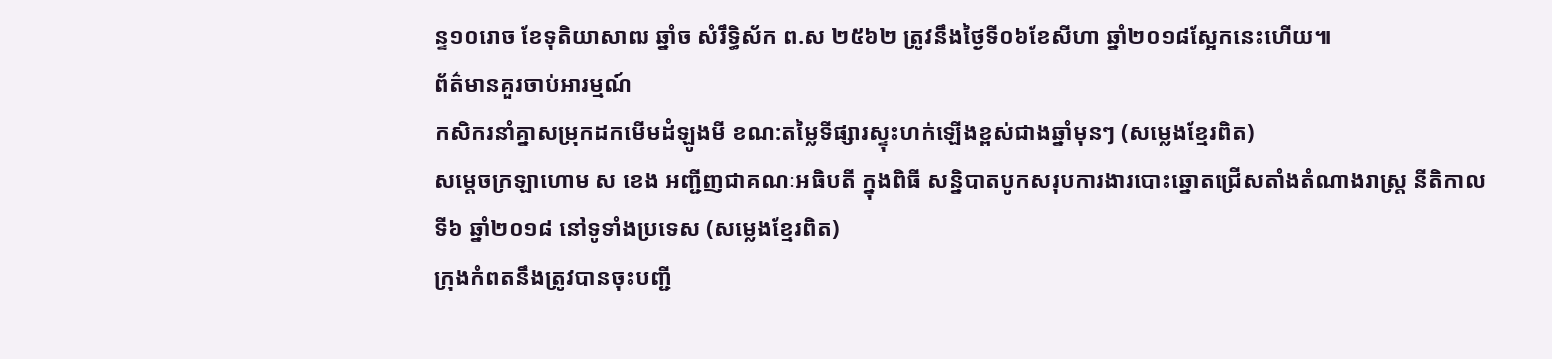ន្ទ១០រោច ខែទុតិយាសាឍ ឆ្នាំច សំរឹទ្ធិស័ក ព.ស ២៥៦២ ត្រូវនឹងថ្ងៃទី០៦ខែសីហា ឆ្នាំ២០១៨ស្អែកនេះហើយ៕
ព័ត៌មានគួរចាប់អារម្មណ៍
កសិករនាំគ្នាសម្រុកដកមើមដំឡូងមី ខណ:តម្លៃទីផ្សារស្ទុះហក់ឡើងខ្ពស់ជាងឆ្នាំមុនៗ (សម្លេងខ្មែរពិត)
សម្តេចក្រឡាហោម ស ខេង អញ្ជីញជាគណៈអធិបតី ក្នុងពិធី សន្និបាតបូកសរុបការងារបោះឆ្នោតជ្រើសតាំងតំណាងរាស្ត្រ នីតិកាលទី៦ ឆ្នាំ២០១៨ នៅទូទាំងប្រទេស (សម្លេងខ្មែរពិត)
ក្រុងកំពតនឹងត្រូវបានចុះបញ្ជី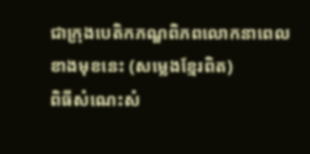ជាក្រុងបេតិកភណ្ឌពិភពលោកនាពេលខាងមុខនេះ (សម្លេងខ្មែរពិត)
ពិធីសំណេះសំ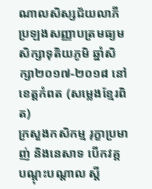ណាលសិស្សជ័យលាភីប្រឡងសញ្ញាបត្រមធ្យមសិក្សាទុតិយភូមិ ឆ្នាំសិក្សា២០១៧-២០១៨ នៅខេត្តកំពត (សម្លេងខ្មែរពិត)
ក្រសួងកសិកម្ម រុក្ខាប្រមាញ់ និងនេសាទ បើកវគ្គបណ្តុះបណ្តាល ស្តី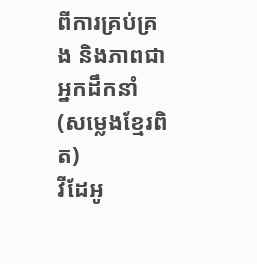ពីការគ្រប់គ្រង និងភាពជាអ្នកដឹកនាំ (សម្លេងខ្មែរពិត)
វីដែអូ